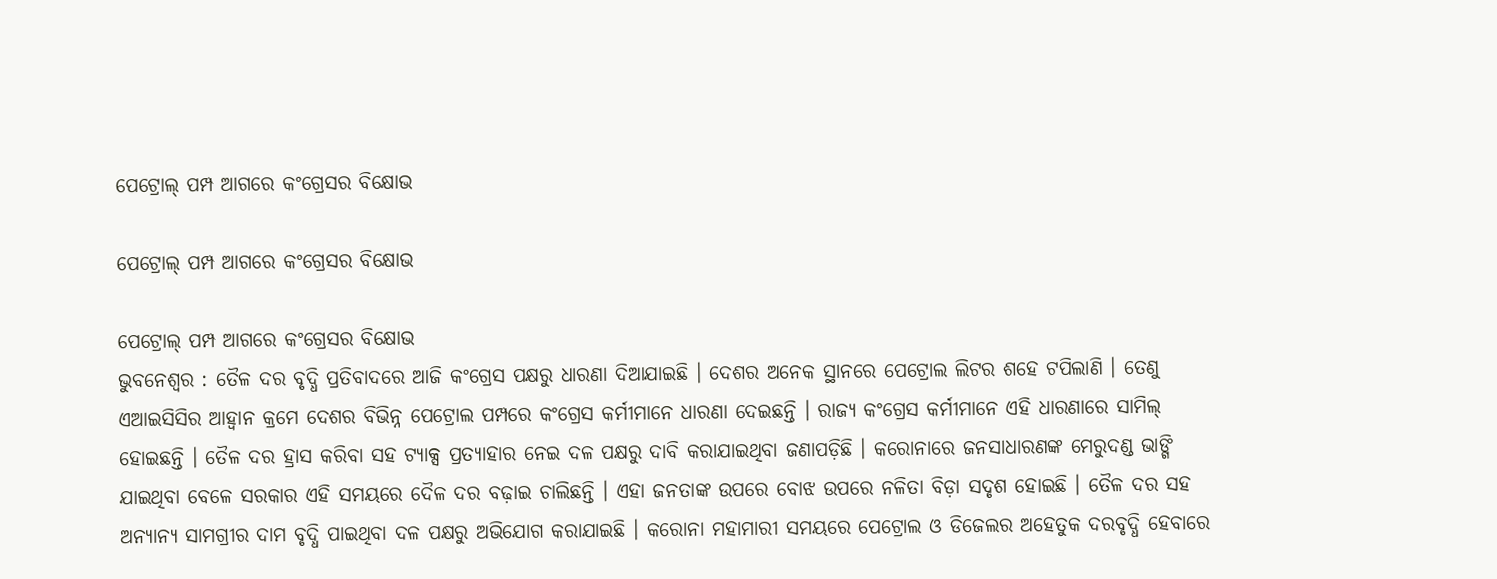ପେଟ୍ରୋଲ୍ ପମ୍ପ ଆଗରେ କଂଗ୍ରେସର ବିକ୍ଷୋଭ

ପେଟ୍ରୋଲ୍ ପମ୍ପ ଆଗରେ କଂଗ୍ରେସର ବିକ୍ଷୋଭ

ପେଟ୍ରୋଲ୍ ପମ୍ପ ଆଗରେ କଂଗ୍ରେସର ବିକ୍ଷୋଭ
ଭୁବନେଶ୍ୱର : ତୈଳ ଦର ବୃଦ୍ଧି ପ୍ରତିବାଦରେ ଆଜି କଂଗ୍ରେସ ପକ୍ଷରୁ ଧାରଣା ଦିଆଯାଇଛି । ଦେଶର ଅନେକ ସ୍ଥାନରେ ପେଟ୍ରୋଲ ଲିଟର ଶହେ ଟପିଲାଣି । ତେଣୁ ଏଆଇସିସିର ଆହ୍ୱାନ କ୍ରମେ ଦେଶର ବିଭିନ୍ନ ପେଟ୍ରୋଲ ପମ୍ପରେ କଂଗ୍ରେସ କର୍ମୀମାନେ ଧାରଣା ଦେଇଛନ୍ତି । ରାଜ୍ୟ କଂଗ୍ରେସ କର୍ମୀମାନେ ଏହି ଧାରଣାରେ ସାମିଲ୍ ହୋଇଛନ୍ତି । ତୈଳ ଦର ହ୍ରାସ କରିବା ସହ ଟ୍ୟାକ୍ସ ପ୍ରତ୍ୟାହାର ନେଇ ଦଳ ପକ୍ଷରୁ ଦାବି କରାଯାଇଥିବା ଜଣାପଡ଼ିଛି । କରୋନାରେ ଜନସାଧାରଣଙ୍କ ମେରୁଦଣ୍ଡ ଭାଙ୍ଗି ଯାଇଥିବା ବେଳେ ସରକାର ଏହି ସମୟରେ ଦୈଳ ଦର ବଢ଼ାଇ ଚାଲିଛନ୍ତି । ଏହା ଜନତାଙ୍କ ଉପରେ ବୋଝ ଉପରେ ନଳିତା ବିଡ଼ା ସଦୃଶ ହୋଇଛି । ତୈଳ ଦର ସହ ଅନ୍ୟାନ୍ୟ ସାମଗ୍ରୀର ଦାମ ବୃଦ୍ଧି ପାଇଥିବା ଦଳ ପକ୍ଷରୁ ଅଭିଯୋଗ କରାଯାଇଛି । କରୋନା ମହାମାରୀ ସମୟରେ ପେଟ୍ରୋଲ ଓ ଡିଜେଲର ଅହେତୁକ ଦରବୃଦ୍ଧି ହେବାରେ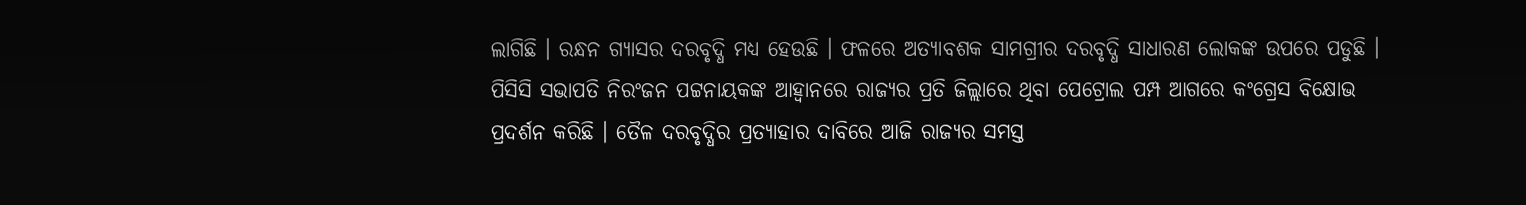ଲାଗିଛି । ରନ୍ଧନ ଗ୍ୟାସର ଦରବୃଦ୍ଧି ମଧ୍ୟ ହେଉଛି । ଫଳରେ ଅତ୍ୟାବଶକ ସାମଗ୍ରୀର ଦରବୃଦ୍ଧି ସାଧାରଣ ଲୋକଙ୍କ ଉପରେ ପଡୁଛି । ପିସିସି ସଭାପତି ନିରଂଜନ ପଟ୍ଟନାୟକଙ୍କ ଆହ୍ୱାନରେ ରାଜ୍ୟର ପ୍ରତି ଜିଲ୍ଲାରେ ଥିବା ପେଟ୍ରୋଲ ପମ୍ପ ଆଗରେ କଂଗ୍ରେସ ବିକ୍ଷୋଭ ପ୍ରଦର୍ଶନ କରିଛି । ତୈଳ ଦରବୃଦ୍ଧିର ପ୍ରତ୍ୟାହାର ଦାବିରେ ଆଜି ରାଜ୍ୟର ସମସ୍ତ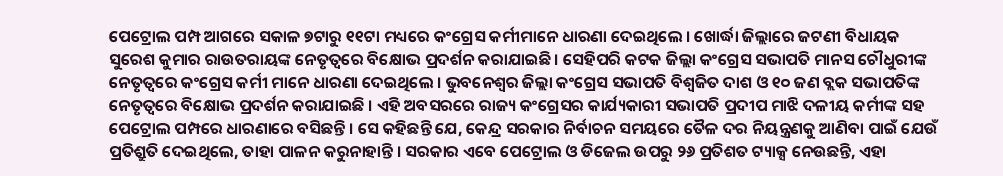ପେଟ୍ରୋଲ ପମ୍ପ ଆଗରେ ସକାଳ ୭ଟାରୁ ୧୧ଟା ମଧ୍ୟରେ କଂଗ୍ରେସ କର୍ମୀମାନେ ଧାରଣା ଦେଇଥିଲେ । ଖୋର୍ଦ୍ଧା ଜିଲ୍ଲାରେ ଜଟଣୀ ବିଧାୟକ ସୁରେଶ କୁମାର ରାଉତରାୟଙ୍କ ନେତୃତ୍ୱରେ ବିକ୍ଷୋଭ ପ୍ରଦର୍ଶନ କରାଯାଇଛି । ସେହିପରି କଟକ ଜିଲ୍ଲା କଂଗ୍ରେସ ସଭାପତି ମାନସ ଚୌଧୁରୀଙ୍କ ନେତୃତ୍ୱରେ କଂଗ୍ରେସ କର୍ମୀ ମାନେ ଧାରଣା ଦେଇଥିଲେ । ଭୁବନେଶ୍ୱର ଜିଲ୍ଲା କଂଗ୍ରେସ ସଭାପତି ବିଶ୍ୱଜିତ ଦାଶ ଓ ୧୦ ଜଣ ବ୍ଲକ ସଭାପତିଙ୍କ ନେତୃତ୍ୱରେ ବିକ୍ଷୋଭ ପ୍ରଦର୍ଶନ କରାଯାଇଛି । ଏହି ଅବସରରେ ରାଜ୍ୟ କଂଗ୍ରେସର କାର୍ଯ୍ୟକାରୀ ସଭାପତି ପ୍ରଦୀପ ମାଝି ଦଳୀୟ କର୍ମୀଙ୍କ ସହ ପେଟ୍ରୋଲ ପମ୍ପରେ ଧାରଣାରେ ବସିଛନ୍ତି । ସେ କହିଛନ୍ତି ଯେ, କେନ୍ଦ୍ର ସରକାର ନିର୍ବାଚନ ସମୟରେ ତୈଳ ଦର ନିୟନ୍ତ୍ରଣକୁ ଆଣିବା ପାଇଁ ଯେଉଁ ପ୍ରତିଶ୍ରୁତି ଦେଇଥିଲେ, ତାହା ପାଳନ କରୁନାହାନ୍ତି । ସରକାର ଏବେ ପେଟ୍ରୋଲ ଓ ଡିଜେଲ ଉପରୁ ୨୬ ପ୍ରତିଶତ ଟ୍ୟାକ୍ସ ନେଉଛନ୍ତି, ଏହା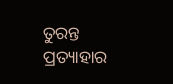ତୁରନ୍ତ ପ୍ରତ୍ୟାହାର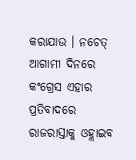କରାଯାଉ । ନଚେତ୍ ଆଗାମୀ ଦିନରେ କଂଗ୍ରେସ ଏହାର ପ୍ରତିବାଦରେ ରାଜରାସ୍ତାକୁ ଓହ୍ଲାଇବ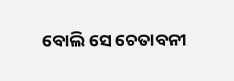ବୋଲି ସେ ଚେତାବନୀ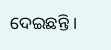ଦେଇଛନ୍ତି ।